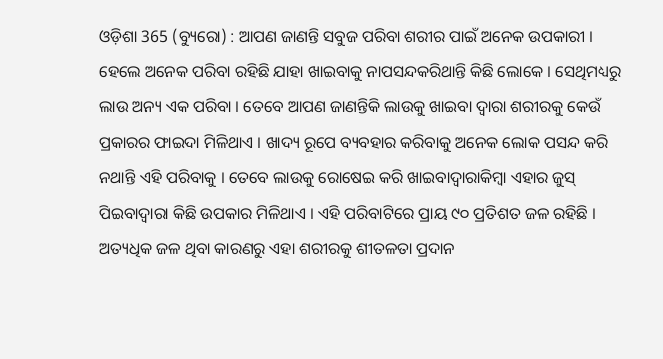ଓଡ଼ିଶା 365 (ବ୍ୟୁରୋ) : ଆପଣ ଜାଣନ୍ତି ସବୁଜ ପରିବା ଶରୀର ପାଇଁ ଅନେକ ଉପକାରୀ । ହେଲେ ଅନେକ ପରିବା ରହିଛି ଯାହା ଖାଇବାକୁ ନାପସନ୍ଦକରିଥାନ୍ତି କିଛି ଲୋକେ । ସେଥିମଧ୍ୟରୁ ଲାଉ ଅନ୍ୟ ଏକ ପରିବା । ତେବେ ଆପଣ ଜାଣନ୍ତିକି ଲାଉକୁ ଖାଇବା ଦ୍ୱାରା ଶରୀରକୁ କେଉଁ ପ୍ରକାରର ଫାଇଦା ମିଳିଥାଏ । ଖାଦ୍ୟ ରୂପେ ବ୍ୟବହାର କରିବାକୁ ଅନେକ ଲୋକ ପସନ୍ଦ କରି ନଥାନ୍ତି ଏହି ପରିବାକୁ । ତେବେ ଲାଉକୁ ରୋଷେଇ କରି ଖାଇବାଦ୍ୱାରାକିମ୍ବା ଏହାର ଜୁସ୍ ପିଇବାଦ୍ୱାରା କିଛି ଉପକାର ମିଳିଥାଏ । ଏହି ପରିବାଟିରେ ପ୍ରାୟ ୯୦ ପ୍ରତିଶତ ଜଳ ରହିଛି । ଅତ୍ୟଧିକ ଜଳ ଥିବା କାରଣରୁ ଏହା ଶରୀରକୁ ଶୀତଳତା ପ୍ରଦାନ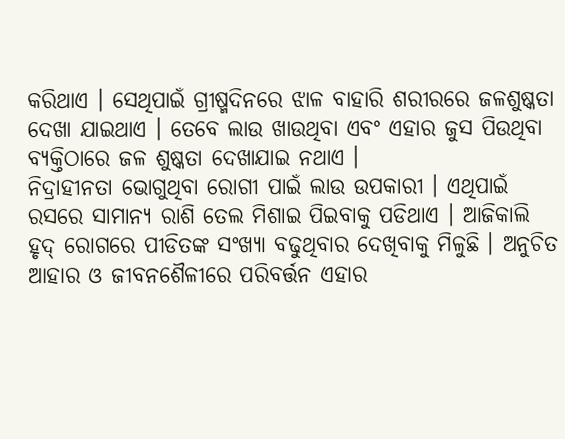କରିଥାଏ । ସେଥିପାଇଁ ଗ୍ରୀଷ୍ମଦିନରେ ଝାଳ ବାହାରି ଶରୀରରେ ଜଳଶୁଷ୍କତା ଦେଖା ଯାଇଥାଏ । ତେବେ ଲାଉ ଖାଉଥିବା ଏବଂ ଏହାର ଜୁସ ପିଉଥିବା ବ୍ୟକ୍ତିଠାରେ ଜଳ ଶୁଷ୍କତା ଦେଖାଯାଇ ନଥାଏ ।
ନିଦ୍ରାହୀନତା ଭୋଗୁଥିବା ରୋଗୀ ପାଇଁ ଲାଉ ଉପକାରୀ । ଏଥିପାଇଁ ରସରେ ସାମାନ୍ୟ ରାଶି ତେଲ ମିଶାଇ ପିଇବାକୁ ପଡିଥାଏ । ଆଜିକାଲି ହୃଦ୍ ରୋଗରେ ପୀଡିତଙ୍କ ସଂଖ୍ୟା ବଢୁଥିବାର ଦେଖିବାକୁ ମିଳୁଛି । ଅନୁଚିତ ଆହାର ଓ ଜୀବନଶୈଳୀରେ ପରିବର୍ତ୍ତନ ଏହାର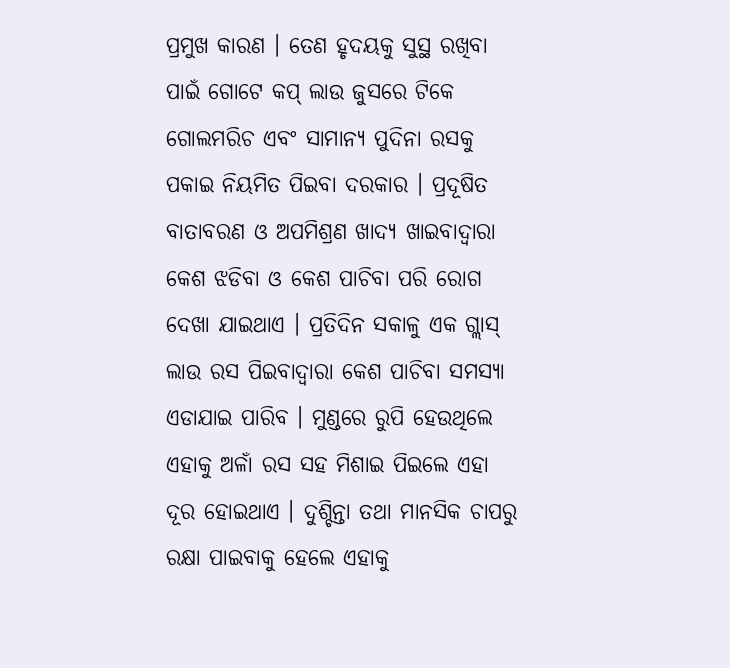ପ୍ରମୁଖ କାରଣ । ତେଣ ହୃଦୟକୁ ସୁସ୍ଥ ରଖିବା ପାଇଁ ଗୋଟେ କପ୍ ଲାଉ ଜୁସରେ ଟିକେ ଗୋଲମରିଚ ଏବଂ ସାମାନ୍ୟ ପୁଦିନା ରସକୁ ପକାଇ ନିୟମିତ ପିଇବା ଦରକାର । ପ୍ରଦୂଷିତ ବାତାବରଣ ଓ ଅପମିଶ୍ରଣ ଖାଦ୍ୟ ଖାଇବାଦ୍ୱାରା କେଶ ଝଡିବା ଓ କେଶ ପାଚିବା ପରି ରୋଗ ଦେଖା ଯାଇଥାଏ । ପ୍ରତିଦିନ ସକାଳୁ ଏକ ଗ୍ଲାସ୍ ଲାଉ ରସ ପିଇବାଦ୍ୱାରା କେଶ ପାଚିବା ସମସ୍ୟା ଏଡାଯାଇ ପାରିବ । ମୁଣ୍ଡରେ ରୁପି ହେଉଥିଲେ ଏହାକୁ ଅଳାଁ ରସ ସହ ମିଶାଇ ପିଇଲେ ଏହା ଦୂର ହୋଇଥାଏ । ଦୁଶ୍ଚିନ୍ତା ତଥା ମାନସିକ ଚାପରୁ ରକ୍ଷା ପାଇବାକୁ ହେଲେ ଏହାକୁ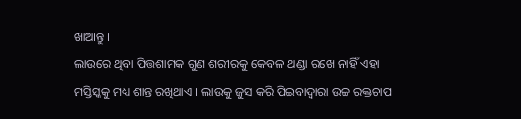ଖାଆନ୍ତୁ ।
ଲାଉରେ ଥିବା ପିତ୍ତଶାମକ ଗୁଣ ଶରୀରକୁ କେବଳ ଥଣ୍ଡା ରଖେ ନାହିଁ ଏହା ମସ୍ତିସ୍କକୁ ମଧ୍ୟ ଶାନ୍ତ ରଖିଥାଏ । ଲାଉକୁ ଜୁସ କରି ପିଇବାଦ୍ୱାରା ଉଚ୍ଚ ରକ୍ତଚାପ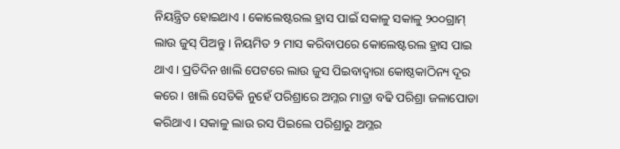ନିୟନ୍ତ୍ରିତ ହୋଇଥାଏ । କୋଲେଷ୍ଟରଲ ହ୍ରାସ ପାଇଁ ସକାଳୁ ସକାଳୁ ୨୦୦ଗ୍ରାମ୍ ଲାଉ ଜୁସ୍ ପିଅନ୍ତୁ । ନିୟମିତ ୨ ମାସ କରିବାପରେ କୋଲେଷ୍ଟରଲ ହ୍ରାସ ପାଇ ଥାଏ । ପ୍ରତିଦିନ ଖାଲି ପେଟରେ ଲାଉ ଜୁସ ପିଇବାଦ୍ୱାରା କୋଷ୍ଠକାଠିନ୍ୟ ଦୂର କରେ । ଖାଲି ସେତିକି ନୁହେଁ ପରିଶ୍ରାରେ ଅମ୍ଳର ମାତ୍ରା ବଢି ପରିଶ୍ରା ଜଳାପୋଡା କରିଥାଏ । ସକାଳୁ ଲାଉ ରସ ପିଇଲେ ପରିଶ୍ରାରୁ ଅମ୍ଳର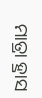ମାତ୍ରା ହ୍ରାସ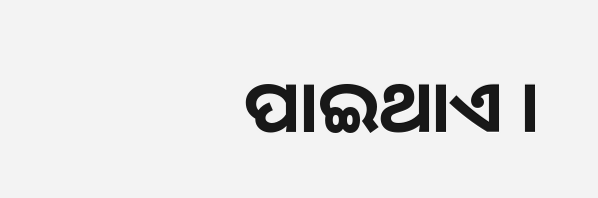ପାଇଥାଏ ।